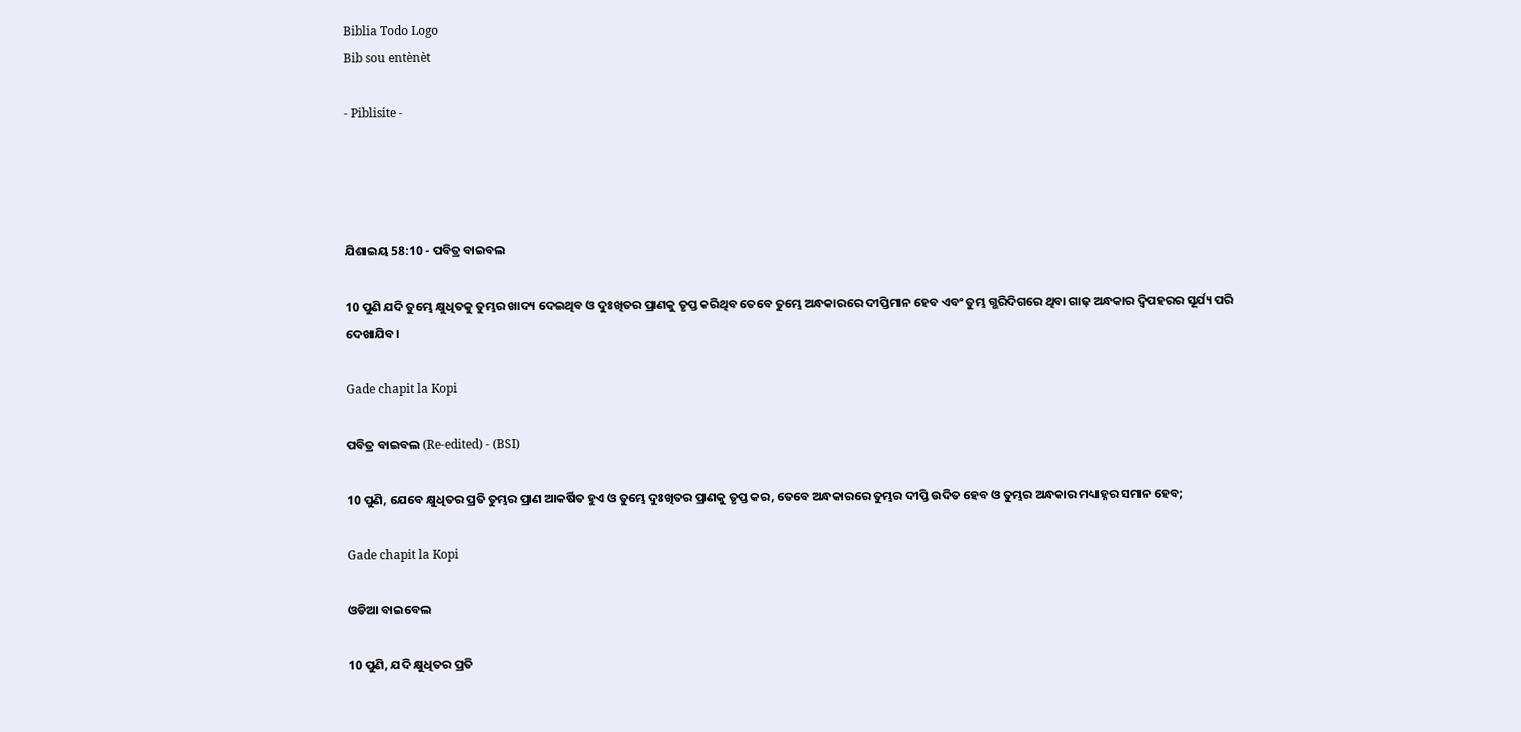Biblia Todo Logo
Bib sou entènèt

- Piblisite -




ଯିଶାଇୟ 58:10 - ପବିତ୍ର ବାଇବଲ

10 ପୁଣି ଯଦି ତୁମ୍ଭେ କ୍ଷୁଧିତକୁ ତୁମ୍ଭର ଖାଦ୍ୟ ଦେଇଥିବ ଓ ଦୁଃଖିତର ପ୍ରାଣକୁ ତୃପ୍ତ କରିଥିବ ତେବେ ତୁମ୍ଭେ ଅନ୍ଧକାରରେ ଦୀପ୍ତିମାନ ହେବ ଏବଂ ତୁମ୍ଭ ଗ୍ଭରିଦିଗରେ ଥିବା ଗାଢ଼ ଅନ୍ଧକାର ଦ୍ୱିପହରର ସୂର୍ଯ୍ୟ ପରି ଦେଖାଯିବ।

Gade chapit la Kopi

ପବିତ୍ର ବାଇବଲ (Re-edited) - (BSI)

10 ପୁଣି, ଯେବେ କ୍ଷୁଧିତର ପ୍ରତି ତୁମ୍ଭର ପ୍ରାଣ ଆକର୍ଷିତ ହୁଏ ଓ ତୁମ୍ଭେ ଦୁଃଖିତର ପ୍ରାଣକୁ ତୃପ୍ତ କର, ତେବେ ଅନ୍ଧକାରରେ ତୁମ୍ଭର ଦୀପ୍ତି ଉଦିତ ହେବ ଓ ତୁମ୍ଭର ଅନ୍ଧକାର ମଧ୍ୟାହ୍ନର ସମାନ ହେବ;

Gade chapit la Kopi

ଓଡିଆ ବାଇବେଲ

10 ପୁଣି, ଯଦି କ୍ଷୁଧିତର ପ୍ରତି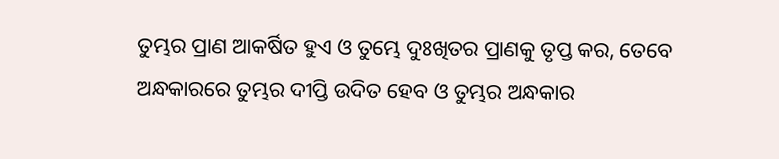ତୁମ୍ଭର ପ୍ରାଣ ଆକର୍ଷିତ ହୁଏ ଓ ତୁମ୍ଭେ ଦୁଃଖିତର ପ୍ରାଣକୁ ତୃପ୍ତ କର, ତେବେ ଅନ୍ଧକାରରେ ତୁମ୍ଭର ଦୀପ୍ତି ଉଦିତ ହେବ ଓ ତୁମ୍ଭର ଅନ୍ଧକାର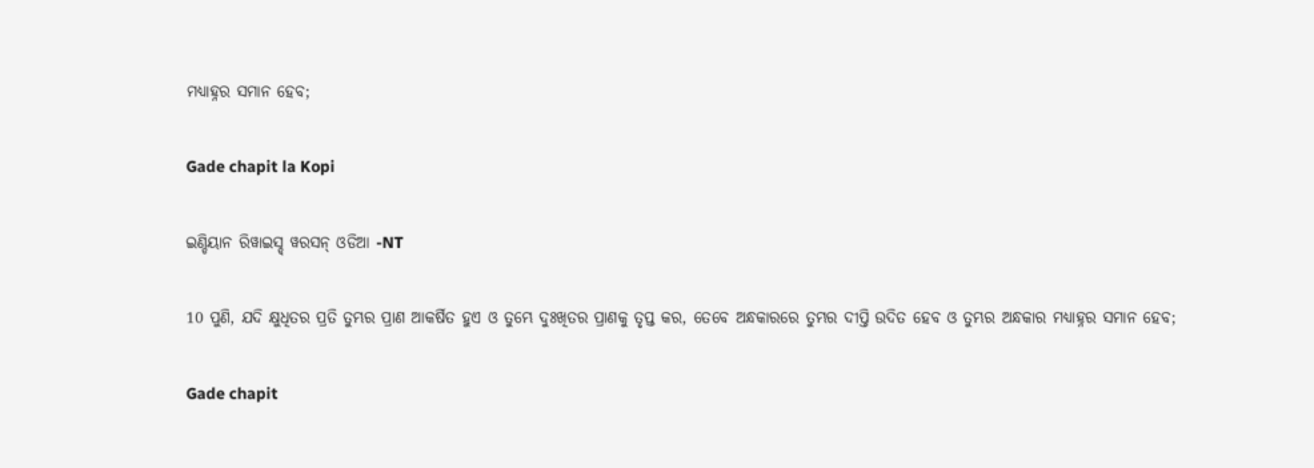ମଧ୍ୟାହ୍ନର ସମାନ ହେବ;

Gade chapit la Kopi

ଇଣ୍ଡିୟାନ ରିୱାଇସ୍ଡ୍ ୱରସନ୍ ଓଡିଆ -NT

10 ପୁଣି, ଯଦି କ୍ଷୁଧିତର ପ୍ରତି ତୁମ୍ଭର ପ୍ରାଣ ଆକର୍ଷିତ ହୁଏ ଓ ତୁମ୍ଭେ ଦୁଃଖିତର ପ୍ରାଣକୁ ତୃପ୍ତ କର, ତେବେ ଅନ୍ଧକାରରେ ତୁମ୍ଭର ଦୀପ୍ତି ଉଦିତ ହେବ ଓ ତୁମ୍ଭର ଅନ୍ଧକାର ମଧ୍ୟାହ୍ନର ସମାନ ହେବ;

Gade chapit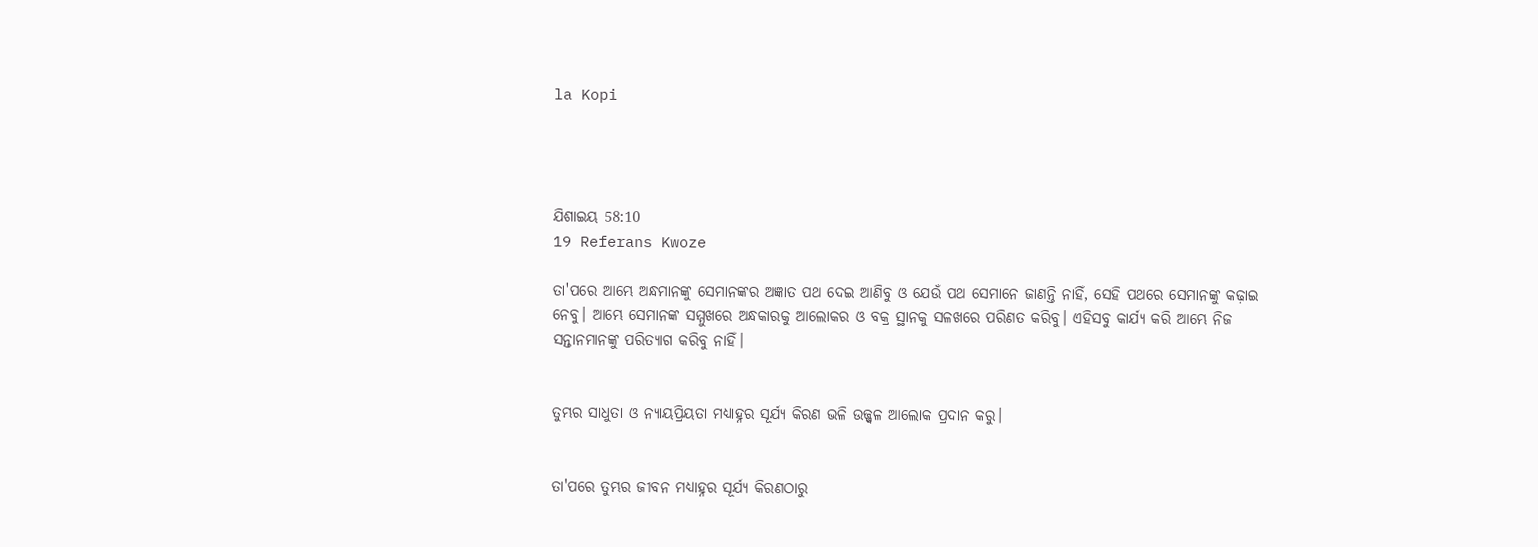la Kopi




ଯିଶାଇୟ 58:10
19 Referans Kwoze

ତା'ପରେ ଆମ୍ଭେ ଅନ୍ଧମାନଙ୍କୁ ସେମାନଙ୍କର ଅଜ୍ଞାତ ପଥ ଦେଇ ଆଣିବୁ ଓ ଯେଉଁ ପଥ ସେମାନେ ଜାଣନ୍ତି ନାହିଁ, ସେହି ପଥରେ ସେମାନଙ୍କୁ କଢ଼ାଇ ନେବୁ। ଆମ୍ଭେ ସେମାନଙ୍କ ସମ୍ମୁଖରେ ଅନ୍ଧକାରକୁ ଆଲୋକର ଓ ବକ୍ର ସ୍ଥାନକୁ ସଳଖରେ ପରିଣତ କରିବୁ। ଏହିସବୁ କାର୍ଯ୍ୟ କରି ଆମ୍ଭେ ନିଜ ସନ୍ତାନମାନଙ୍କୁ ପରିତ୍ୟାଗ କରିବୁ ନାହିଁ।


ତୁମ୍ଭର ସାଧୁତା ଓ ନ୍ୟାୟପ୍ରିୟତା ମଧ୍ୟାହ୍ନର ସୂର୍ଯ୍ୟ କିରଣ ଭଳି ଉଜ୍ଜ୍ୱଳ ଆଲୋକ ପ୍ରଦାନ କରୁ।


ତା'ପରେ ତୁମ୍ଭର ଜୀବନ ମଧ୍ୟାହ୍ନର ସୂର୍ଯ୍ୟ କିରଣଠାରୁ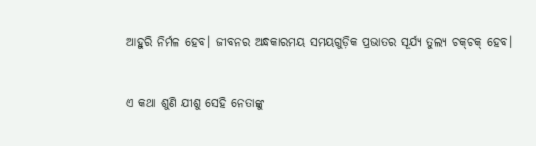ଆହୁରି ନିର୍ମଳ ହେବ। ଜୀବନର ଅନ୍ଧକାରମୟ ସମୟଗୁଡ଼ିକ ପ୍ରଭାତର ସୂର୍ଯ୍ୟ ତୁଲ୍ୟ ଚ‌କ୍‌ଚକ୍ ହେବ।


ଏ କଥା ଶୁଣି ଯୀଶୁ ସେହି ନେତାଙ୍କୁ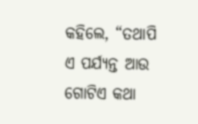କହିଲେ, “ତଥାପି ଏ ପର୍ଯ୍ୟନ୍ତ ଆଉ ଗୋଟିଏ କଥା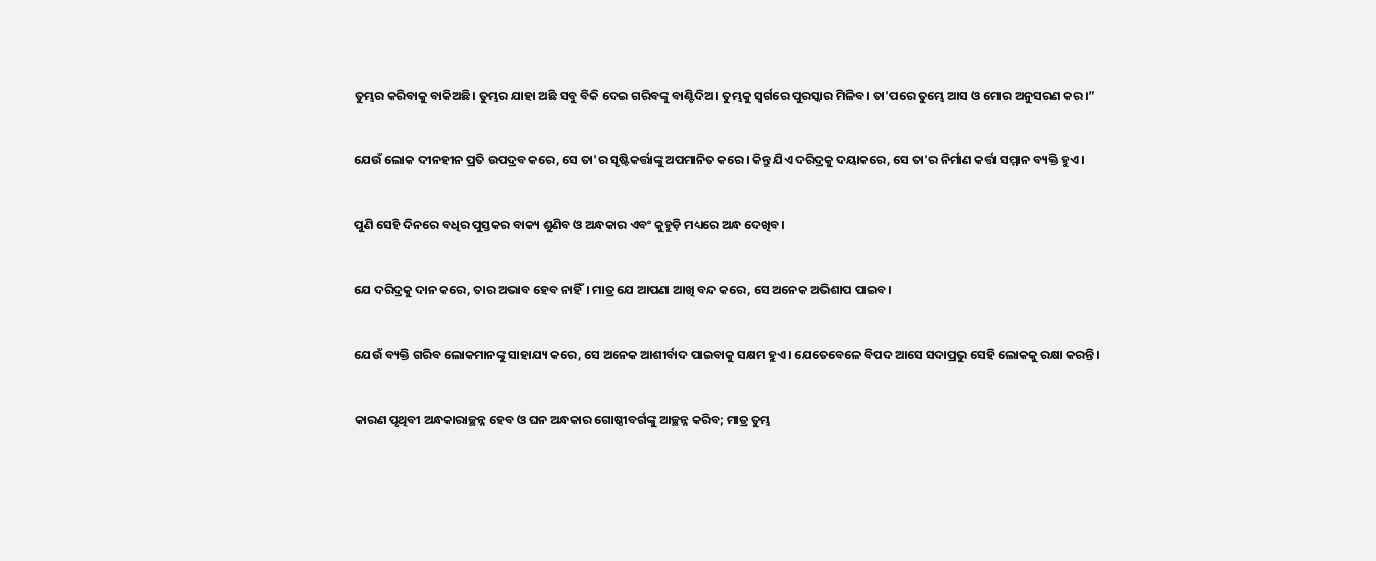ତୁମ୍ଭର କରିବାକୁ ବାକିଅଛି। ତୁମ୍ଭର ଯାହା ଅଛି ସବୁ ବିକି ଦେଇ ଗରିବଙ୍କୁ ବାଣ୍ଟିଦିଅ। ତୁମ୍ଭକୁ ସ୍ୱର୍ଗରେ ପୁରସ୍କାର ମିଳିବ। ତା'ପରେ ତୁମ୍ଭେ ଆସ ଓ ମୋର ଅନୁସରଣ କର।”


ଯେଉଁ ଲୋକ ଦୀନହୀନ ପ୍ରତି ଉପଦ୍ରବ କରେ, ସେ ତା'ର ସୃଷ୍ଟିକର୍ତ୍ତାଙ୍କୁ ଅପମାନିତ କରେ। କିନ୍ତୁ ଯିଏ ଦରିଦ୍ରକୁ ଦୟାକରେ, ସେ ତା'ର ନିର୍ମାଣ କର୍ତ୍ତା ସମ୍ମାନ ବ୍ୟକ୍ତି ହୁଏ।


ପୁଣି ସେହି ଦିନରେ ବଧିର ପୁସ୍ତକର ବାକ୍ୟ ଶୁଣିବ ଓ ଅନ୍ଧକାର ଏବଂ କୁହୁଡ଼ି ମଧ୍ୟରେ ଅନ୍ଧ ଦେଖିବ।


ଯେ ଦରିଦ୍ରକୁ ଦାନ କରେ, ତାର ଅଭାବ ହେବ ନାହିଁ। ମାତ୍ର ଯେ ଆପଣା ଆଖି ବନ୍ଦ କରେ, ସେ ଅନେକ ଅଭିଶାପ ପାଇବ।


ଯେଉଁ ବ୍ୟକ୍ତି ଗରିବ ଲୋକମାନଙ୍କୁ ସାହାଯ୍ୟ କରେ, ସେ ଅନେକ ଆଶୀର୍ବାଦ ପାଇବାକୁ ସକ୍ଷମ ହୁଏ। ଯେତେବେଳେ ବିପଦ ଆସେ ସଦାପ୍ରଭୁ ସେହି ଲୋକକୁ ରକ୍ଷା କରନ୍ତି।


କାରଣ ପୃଥିବୀ ଅନ୍ଧକାରାଚ୍ଛନ୍ନ ହେବ ଓ ଘନ ଅନ୍ଧକାର ଗୋଷ୍ଠୀବର୍ଗଙ୍କୁ ଆଚ୍ଛନ୍ନ କରିବ; ମାତ୍ର ତୁମ୍ଭ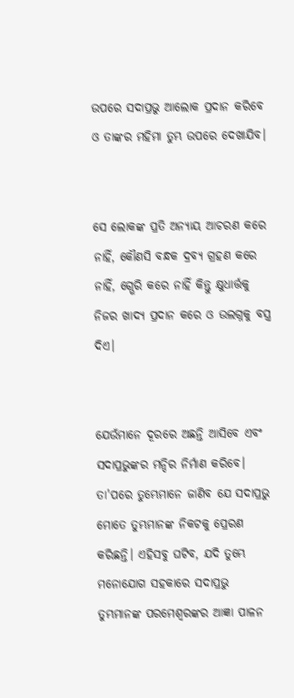ଉପରେ ସଦାପ୍ରଭୁ ଆଲୋକ ପ୍ରଦାନ କରିବେ ଓ ତାଙ୍କର ମହିମା ତୁମ୍ଭ ଉପରେ ଦେଖାଯିବ।


ସେ ଲୋକଙ୍କ ପ୍ରତି ଅନ୍ୟାୟ ଆଚରଣ କରେ ନାହିଁ, କୌଣସି ବନ୍ଧକ ଦ୍ରବ୍ୟ ଗ୍ରହଣ କରେ ନାହିଁ, ଗ୍ଭେରି କରେ ନାହିଁ କିନ୍ତୁ କ୍ଷୁଧାର୍ତ୍ତକୁ ନିଜର ଖାଦ୍ୟ ପ୍ରଦାନ କରେ ଓ ଉଲଗ୍ନକୁ ବସ୍ତ୍ର ଦିଏ।


ଯେଉଁମାନେ ଦୂରରେ ଅଛନ୍ତି ଆସିବେ ଏବଂ ସଦାପ୍ରଭୁଙ୍କର ମନ୍ଦିର ନିର୍ମାଣ କରିବେ। ତା'ପରେ ତୁମ୍ଭେମାନେ ଜାଣିବ ଯେ ସଦାପ୍ରଭୁ ମୋତେ ତୁମ୍ଭମାନଙ୍କ ନିକଟକୁ ପ୍ରେରଣ କରିଛନ୍ତି। ଏହିସବୁ ଘଟିବ, ଯଦି ତୁମ୍ଭେ ମନୋଯୋଗ ସହକାରେ ସଦାପ୍ରଭୁ ତୁମ୍ଭମାନଙ୍କ ପରମେଶ୍ୱରଙ୍କର ଆଜ୍ଞା ପାଳନ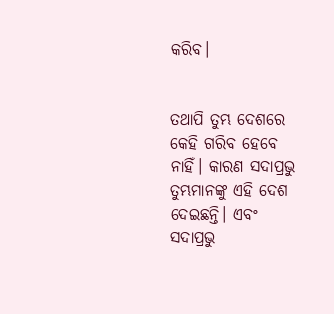କରିବ।


ତଥାପି ତୁମ୍ଭ ଦେଶରେ କେହି ଗରିବ ହେବେ ନାହିଁ। କାରଣ ସଦାପ୍ରଭୁ ତୁମ୍ଭମାନଙ୍କୁ ଏହି ଦେଶ ଦେଇଛନ୍ତି। ଏବଂ ସଦାପ୍ରଭୁ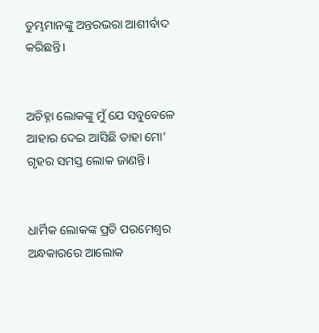ତୁମ୍ଭମାନଙ୍କୁ ଅନ୍ତରଭରା ଆଶୀର୍ବାଦ କରିଛନ୍ତି।


ଅଚିହ୍ନା ଲୋକଙ୍କୁ ମୁଁ ଯେ ସବୁବେଳେ ଆହାର ଦେଇ ଆସିଛି ତାହା ମୋ’ ଗୃହର ସମସ୍ତ ଲୋକ ଜାଣନ୍ତି।


ଧାର୍ମିକ ଲୋକଙ୍କ ପ୍ରତି ପରମେଶ୍ୱର ଅନ୍ଧକାରରେ ଆଲୋକ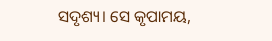ସଦୃଶ୍ୟ। ସେ କୃପାମୟ,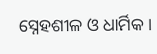ସ୍ନେହଶୀଳ ଓ ଧାର୍ମିକ।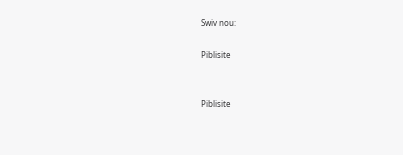Swiv nou:

Piblisite


Piblisite